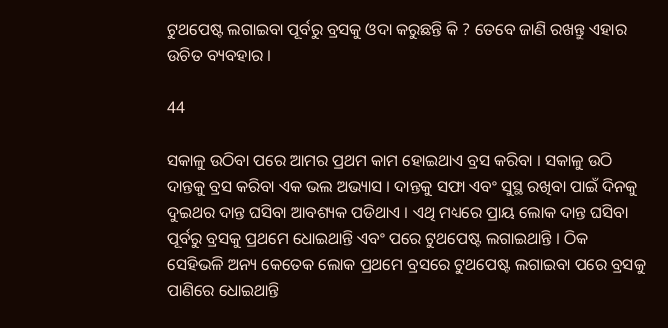ଟୁଥପେଷ୍ଟ ଲଗାଇବା ପୂର୍ବରୁ ବ୍ରସକୁ ଓଦା କରୁଛନ୍ତି କି ? ତେବେ ଜାଣି ରଖନ୍ତୁ ଏହାର ଉଚିତ ବ୍ୟବହାର ।

44

ସକାଳୁ ଉଠିବା ପରେ ଆମର ପ୍ରଥମ କାମ ହୋଇଥାଏ ବ୍ରସ କରିବା । ସକାଳୁ ଉଠି ଦାନ୍ତକୁ ବ୍ରସ କରିବା ଏକ ଭଲ ଅଭ୍ୟାସ । ଦାନ୍ତକୁ ସଫା ଏବଂ ସୁସ୍ଥ ରଖିବା ପାଇଁ ଦିନକୁ ଦୁଇଥର ଦାନ୍ତ ଘସିବା ଆବଶ୍ୟକ ପଡିଥାଏ । ଏଥି ମଧ୍ୟରେ ପ୍ରାୟ ଲୋକ ଦାନ୍ତ ଘସିବା ପୂର୍ବରୁ ବ୍ରସକୁ ପ୍ରଥମେ ଧୋଇଥାନ୍ତି ଏବଂ ପରେ ଟୁଥପେଷ୍ଟ ଲଗାଇଥାନ୍ତି । ଠିକ ସେହିଭଳି ଅନ୍ୟ କେତେକ ଲୋକ ପ୍ରଥମେ ବ୍ରସରେ ଟୁଥପେଷ୍ଟ ଲଗାଇବା ପରେ ବ୍ରସକୁ ପାଣିରେ ଧୋଇଥାନ୍ତି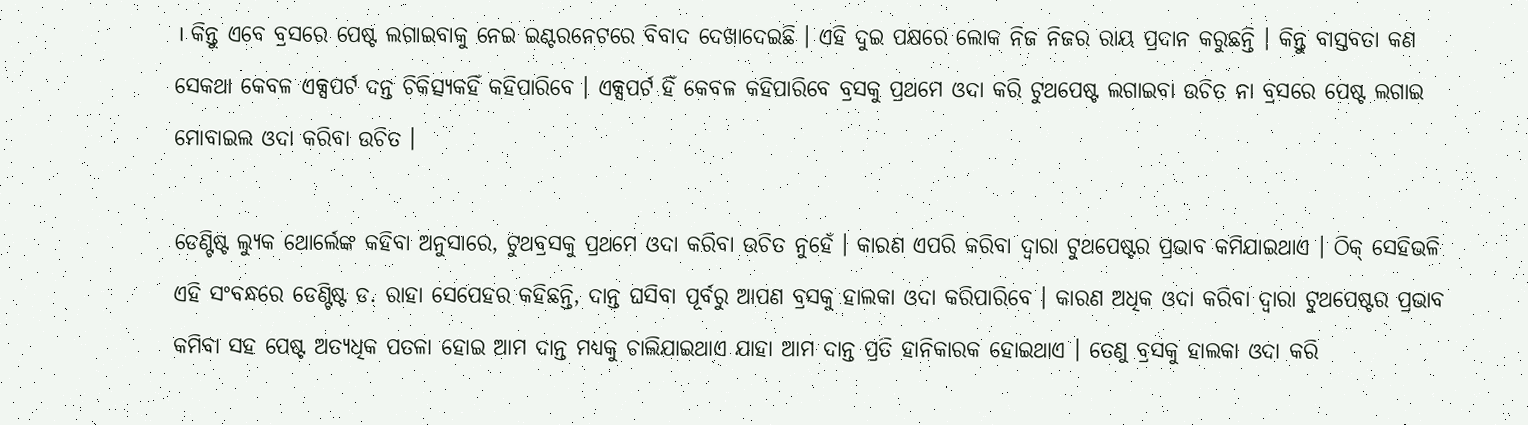। କିନ୍ତୁ ଏବେ ବ୍ରସରେ ପେଷ୍ଟ ଲଗାଇବାକୁ ନେଇ ଇଣ୍ଟରନେଟରେ ବିବାଦ ଦେଖାଦେଇଛି । ଏହି ଦୁଇ ପକ୍ଷରେ ଲୋକ ନିଜ ନିଜର ରାୟ ପ୍ରଦାନ କରୁଛନ୍ତି । କିନ୍ତୁ ବାସ୍ତବତା କଣ ସେକଥା କେବଳ ଏକ୍ସପର୍ଟ ଦନ୍ତ ଚିକିତ୍ସ୍ୟକହିଁ କହିପାରିବେ । ଏକ୍ସପର୍ଟ ହିଁ କେବଳ କହିପାରିବେ ବ୍ରସକୁ ପ୍ରଥମେ ଓଦା କରି ଟୁଥପେଷ୍ଟ ଲଗାଇବା ଉଚିତ ନା ବ୍ରସରେ ପେଷ୍ଟ ଲଗାଇ ମୋବାଇଲ ଓଦା କରିବା ଉଚିତ ।

ଡେଣ୍ଟିଷ୍ଟ ଲ୍ୟୁକ ଥୋର୍ଲେଙ୍କ କହିବା ଅନୁସାରେ, ଟୁଥବ୍ରସକୁ ପ୍ରଥମେ ଓଦା କରିବା ଉଚିତ ନୁହେଁ । କାରଣ ଏପରି କରିବା ଦ୍ୱାରା ଟୁଥପେଷ୍ଟର ପ୍ରଭାବ କମିଯାଇଥାଏ । ଠିକ୍ ସେହିଭଳି ଏହି ସଂବନ୍ଧରେ ଡେଣ୍ଟିଷ୍ଟ ଡ. ରାହା ସେପେହର କହିଛନ୍ତି, ଦାନ୍ତ ଘସିବା ପୂର୍ବରୁ ଆପଣ ବ୍ରସକୁ ହାଲକା ଓଦା କରିପାରିବେ । କାରଣ ଅଧିକ ଓଦା କରିବା ଦ୍ୱାରା ଟୁଥପେଷ୍ଟର ପ୍ରଭାବ କମିବା ସହ ପେଷ୍ଟ ଅତ୍ୟଧିକ ପତଳା ହୋଇ ଆମ ଦାନ୍ତ ମଧ୍ୟକୁ ଚାଲିଯାଇଥାଏ ଯାହା ଆମ ଦାନ୍ତ ପ୍ରତି ହାନିକାରକ ହୋଇଥାଏ । ତେଣୁ ବ୍ରସକୁ ହାଲକା ଓଦା କରି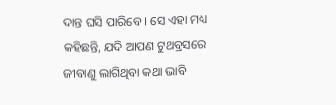ଦାନ୍ତ ଘସି ପାରିବେ । ସେ ଏହା ମଧ୍ୟ କହିଛନ୍ତି, ଯଦି ଆପଣ ଟୁଥବ୍ରସରେ ଜୀବାଣୁ ଲାଗିଥିବା କଥା ଭାବି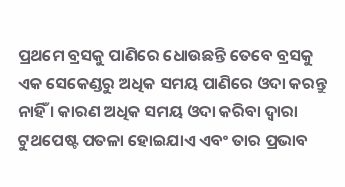ପ୍ରଥମେ ବ୍ରସକୁ ପାଣିରେ ଧୋଉଛନ୍ତି ତେବେ ବ୍ରସକୁ ଏକ ସେକେଣ୍ଡରୁ ଅଧିକ ସମୟ ପାଣିରେ ଓଦା କରନ୍ତୁ ନାହିଁ । କାରଣ ଅଧିକ ସମୟ ଓଦା କରିବା ଦ୍ୱାରା ଟୁଥପେଷ୍ଟ ପତଳା ହୋଇଯାଏ ଏବଂ ତାର ପ୍ରଭାବ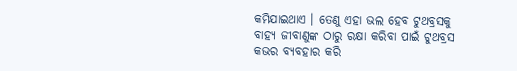କମିଯାଇଥାଏ । ତେଣୁ ଏହା ଭଲ ହେବ ଟୁଥବ୍ରସକୁ ବାହ୍ୟ ଜୀବାଣୁଙ୍କ ଠାରୁ ରକ୍ଷା କରିବା ପାଇଁ ଟୁଥବ୍ରସ କଭର ବ୍ୟବହାର କରି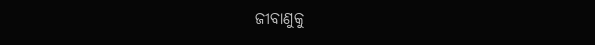ଜୀବାଣୁକୁ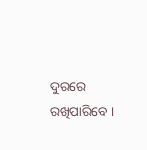ଦୁରରେ ରଖିପାରିବେ ।